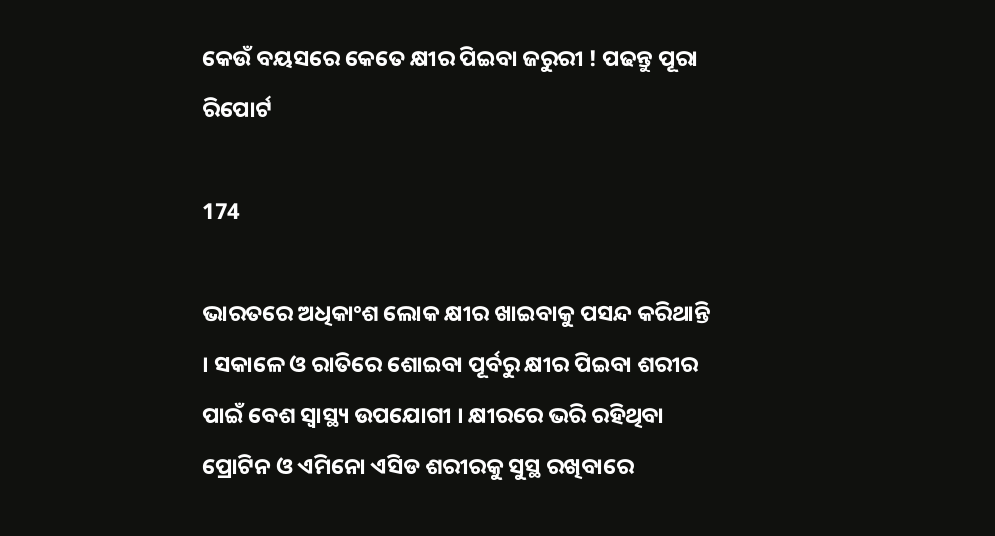କେଉଁ ବୟସରେ କେତେ କ୍ଷୀର ପିଇବା ଜରୁରୀ ! ପଢନ୍ତୁ ପୂରା ରିପୋର୍ଟ

174

ଭାରତରେ ଅଧିକାଂଶ ଲୋକ କ୍ଷୀର ଖାଇବାକୁ ପସନ୍ଦ କରିଥାନ୍ତି । ସକାଳେ ଓ ରାତିରେ ଶୋଇବା ପୂର୍ବରୁ କ୍ଷୀର ପିଇବା ଶରୀର ପାଇଁ ବେଶ ସ୍ୱାସ୍ଥ୍ୟ ଉପଯୋଗୀ । କ୍ଷୀରରେ ଭରି ରହିଥିବା ପ୍ରୋଟିନ ଓ ଏମିନୋ ଏସିଡ ଶରୀରକୁ ସୁସ୍ଥ ରଖିବାରେ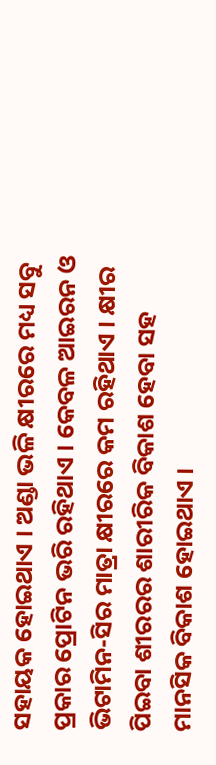ସହାୟକ ହୋଇଥାଏ । ଅଣ୍ଡା ଭଳି କ୍ଷୀରରେ ମଧ୍ୟ ସବୁ ପ୍ରକାର ପ୍ରୋଟିନ ଭରି ରହିଥାଏ । କେବଳ ଆଇରନ ଓ ଭିଟାମିନ-ସିର ମାତ୍ରା କ୍ଷୀରରେ କମ ରହିଥାଏ । କ୍ଷୀର ପିଇବା ଶୀରରର ଶାରୀରିକ ବିକାଶ ହେବା ସହ ମାନସିକ ବିକାଶ ହୋଇଥାଏ ।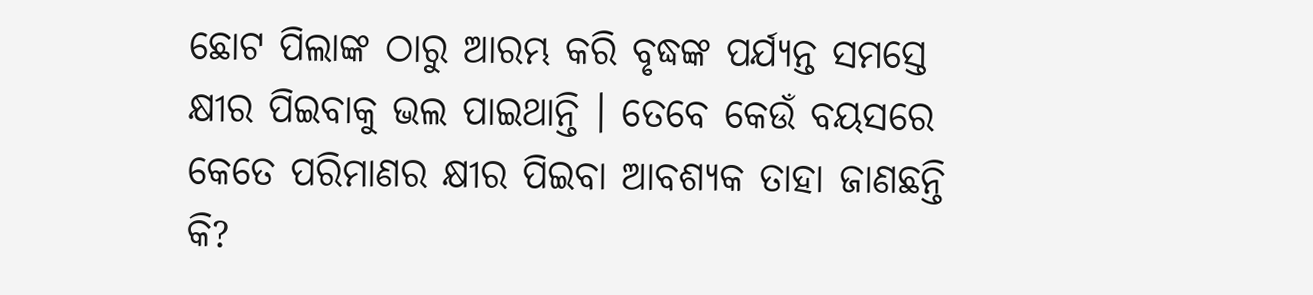ଛୋଟ ପିଲାଙ୍କ ଠାରୁ ଆରମ୍ଭ କରି ବୃଦ୍ଧଙ୍କ ପର୍ଯ୍ୟନ୍ତ ସମସ୍ତେ କ୍ଷୀର ପିଇବାକୁ ଭଲ ପାଇଥାନ୍ତି । ତେବେ କେଉଁ ବୟସରେ କେତେ ପରିମାଣର କ୍ଷୀର ପିଇବା ଆବଶ୍ୟକ ତାହା ଜାଣଛନ୍ତି କି?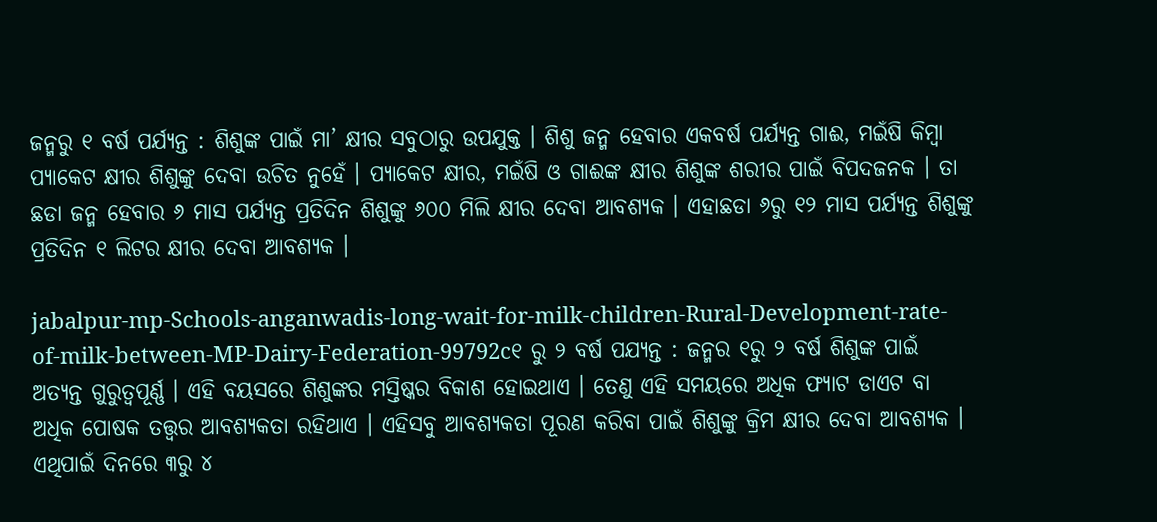ଜନ୍ମରୁ ୧ ବର୍ଷ ପର୍ଯ୍ୟନ୍ତ : ଶିଶୁଙ୍କ ପାଇଁ ମା’ କ୍ଷୀର ସବୁଠାରୁ ଉପଯୁକ୍ତ । ଶିଶୁ ଜନ୍ମ ହେବାର ଏକବର୍ଷ ପର୍ଯ୍ୟନ୍ତ ଗାଈ, ମଇଁଷି କିମ୍ବା ପ୍ୟାକେଟ କ୍ଷୀର ଶିଶୁଙ୍କୁ ଦେବା ଉଚିତ ନୁହେଁ । ପ୍ୟାକେଟ କ୍ଷୀର, ମଇଁଷି ଓ ଗାଈଙ୍କ କ୍ଷୀର ଶିଶୁଙ୍କ ଶରୀର ପାଇଁ ବିପଦଜନକ । ତା ଛଡା ଜନ୍ମ ହେବାର ୬ ମାସ ପର୍ଯ୍ୟନ୍ତ ପ୍ରତିଦିନ ଶିଶୁଙ୍କୁ ୬୦୦ ମିଲି କ୍ଷୀର ଦେବା ଆବଶ୍ୟକ । ଏହାଛଡା ୬ରୁ ୧୨ ମାସ ପର୍ଯ୍ୟନ୍ତ ଶିଶୁଙ୍କୁ ପ୍ରତିଦିନ ୧ ଲିଟର କ୍ଷୀର ଦେବା ଆବଶ୍ୟକ ।

jabalpur-mp-Schools-anganwadis-long-wait-for-milk-children-Rural-Development-rate-of-milk-between-MP-Dairy-Federation-99792c୧ ରୁ ୨ ବର୍ଷ ପଯ୍ୟନ୍ତ : ଜନ୍ମର ୧ରୁ ୨ ବର୍ଷ ଶିଶୁଙ୍କ ପାଇଁ ଅତ୍ୟନ୍ତ ଗୁରୁତ୍ୱପୂର୍ଣ୍ଣ । ଏହି ବୟସରେ ଶିଶୁଙ୍କର ମସ୍ତିଷ୍କର ବିକାଶ ହୋଇଥାଏ । ତେଣୁ ଏହି ସମୟରେ ଅଧିକ ଫ୍ୟାଟ ଡାଏଟ ବା ଅଧିକ ପୋଷକ ତତ୍ତ୍ୱର ଆବଶ୍ୟକତା ରହିଥାଏ । ଏହିସବୁ ଆବଶ୍ୟକତା ପୂରଣ କରିବା ପାଇଁ ଶିଶୁଙ୍କୁ କ୍ରିମ କ୍ଷୀର ଦେବା ଆବଶ୍ୟକ । ଏଥିପାଇଁ ଦିନରେ ୩ରୁ ୪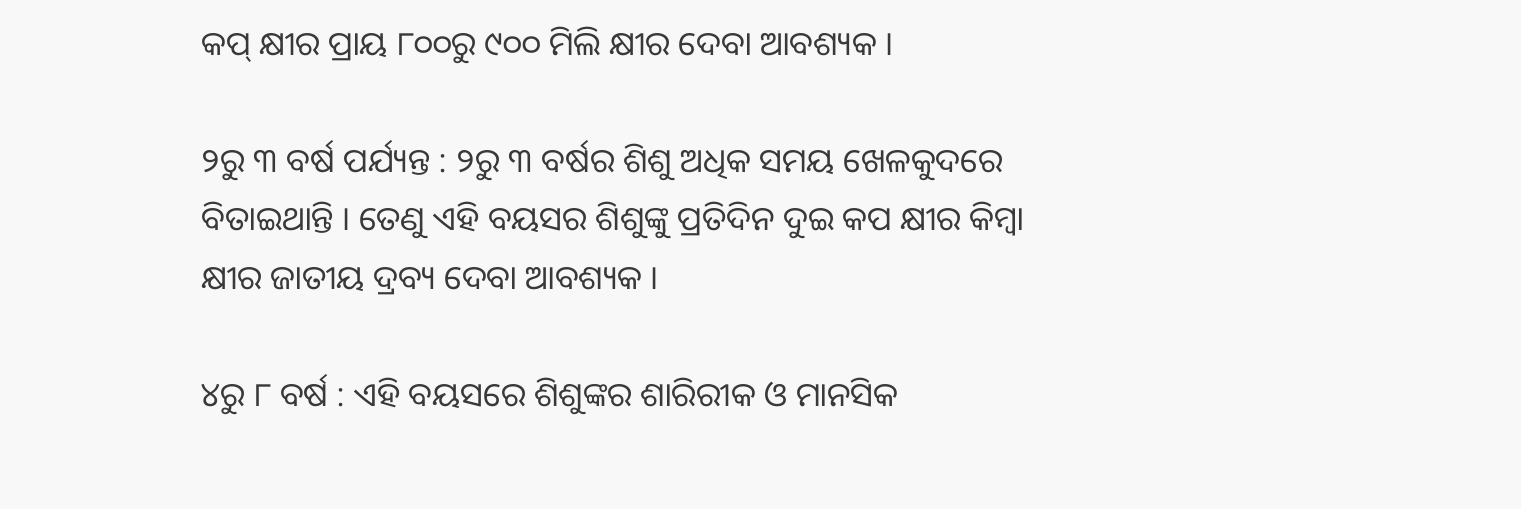କପ୍ କ୍ଷୀର ପ୍ରାୟ ୮୦୦ରୁ ୯୦୦ ମିଲି କ୍ଷୀର ଦେବା ଆବଶ୍ୟକ ।

୨ରୁ ୩ ବର୍ଷ ପର୍ଯ୍ୟନ୍ତ : ୨ରୁ ୩ ବର୍ଷର ଶିଶୁ ଅଧିକ ସମୟ ଖେଳକୁଦରେ ବିତାଇଥାନ୍ତି । ତେଣୁ ଏହି ବୟସର ଶିଶୁଙ୍କୁ ପ୍ରତିଦିନ ଦୁଇ କପ କ୍ଷୀର କିମ୍ବା କ୍ଷୀର ଜାତୀୟ ଦ୍ରବ୍ୟ ଦେବା ଆବଶ୍ୟକ ।

୪ରୁ ୮ ବର୍ଷ : ଏହି ବୟସରେ ଶିଶୁଙ୍କର ଶାରିରୀକ ଓ ମାନସିକ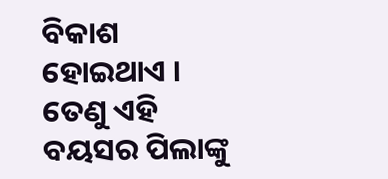ବିକାଶ ହୋଇଥାଏ । ତେଣୁ ଏହି ବୟସର ପିଲାଙ୍କୁ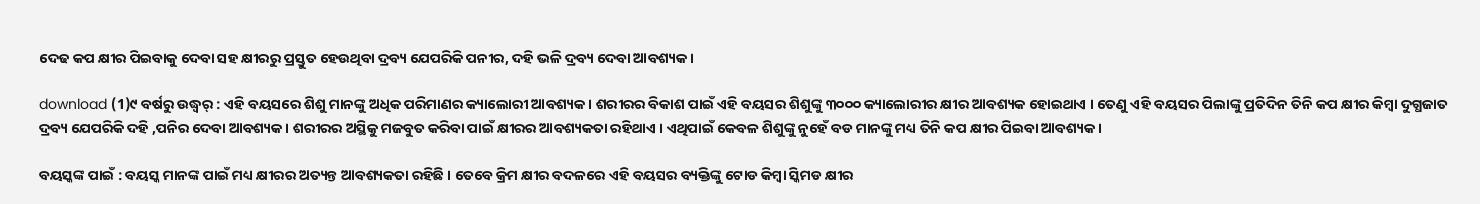ଦେଢ କପ କ୍ଷୀର ପିଇବାକୁ ଦେବା ସହ କ୍ଷୀରରୁ ପ୍ରସ୍ତୁତ ହେଉଥିବା ଦ୍ରବ୍ୟ ଯେପରିକି ପନୀର, ଦହି ଭଳି ଦ୍ରବ୍ୟ ଦେବା ଆବଶ୍ୟକ ।

download (1)୯ ବର୍ଷରୁ ଉଦ୍ଧ୍ୱର୍ : ଏହି ବୟସରେ ଶିଶୁ ମାନଙ୍କୁ ଅଧିକ ପରିମାଣର କ୍ୟାଲୋରୀ ଆବଶ୍ୟକ । ଶରୀରର ବିକାଶ ପାଇଁ ଏହି ବୟସର ଶିଶୁଙ୍କୁ ୩୦୦୦ କ୍ୟାଲୋରୀର କ୍ଷୀର ଆବଶ୍ୟକ ହୋଇଥାଏ । ତେଣୁ ଏହି ବୟସର ପିଲାଙ୍କୁ ପ୍ରତିଦିନ ତିନି କପ କ୍ଷୀର କିମ୍ବା ଦୁଗ୍ଧଜାତ ଦ୍ରବ୍ୟ ଯେପରିକି ଦହି ,ପନିର ଦେବା ଆବଶ୍ୟକ । ଶରୀରର ଅସ୍ଥିକୁ ମଜବୁତ କରିବା ପାଇଁ କ୍ଷୀରର ଆବଶ୍ୟକତା ରହିଥାଏ । ଏଥିପାଇଁ କେବଳ ଶିଶୁଙ୍କୁ ନୁହେଁ ବଡ ମାନଙ୍କୁ ମଧ୍ୟ ତିନି କପ କ୍ଷୀର ପିଇବା ଆବଶ୍ୟକ ।

ବୟସ୍କଙ୍କ ପାଇଁ : ବୟସ୍କ ମାନଙ୍କ ପାଇଁ ମଧ୍ୟ କ୍ଷୀରର ଅତ୍ୟନ୍ତ ଆବଶ୍ୟକତା ରହିଛି । ତେବେ କ୍ରିମ କ୍ଷୀର ବଦଳରେ ଏହି ବୟସର ବ୍ୟକ୍ତିଙ୍କୁ ଟୋଡ କିମ୍ବା ସ୍କିମଡ କ୍ଷୀର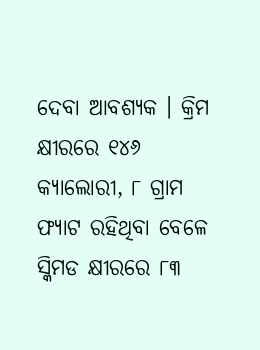ଦେବା ଆବଶ୍ୟକ । କ୍ରିମ କ୍ଷୀରରେ ୧୪୬ କ୍ୟାଲୋରୀ, ୮ ଗ୍ରାମ ଫ୍ୟାଟ ରହିଥିବା ବେଳେ ସ୍କିମଡ କ୍ଷୀରରେ ୮୩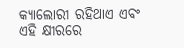କ୍ୟାଲୋରୀ ରହିଥାଏ ଏବଂ ଏହି କ୍ଷୀରରେ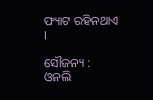ଫ୍ୟାଟ ରହିନଥାଏ ।

ସୌଜନ୍ୟ : ଓନଲି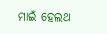ମାଇଁ ହେଲଥ